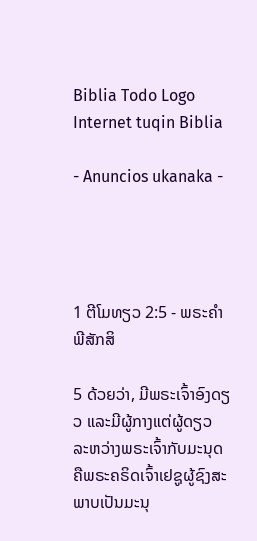Biblia Todo Logo
Internet tuqin Biblia

- Anuncios ukanaka -




1 ຕີໂມທຽວ 2:5 - ພຣະຄຳພີສັກສິ

5 ດ້ວຍວ່າ, ມີພຣະເຈົ້າອົງດຽວ ແລະມີຜູ້ກາງແຕ່ຜູ້ດຽວ ລະຫວ່າງພຣະເຈົ້າກັບມະນຸດ ຄືພຣະຄຣິດເຈົ້າເຢຊູຜູ້ຊົງສະພາບເປັນມະນຸ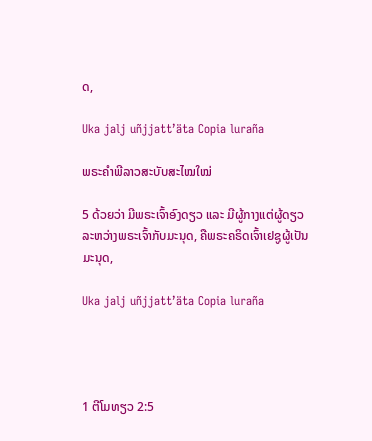ດ,

Uka jalj uñjjattʼäta Copia luraña

ພຣະຄຳພີລາວສະບັບສະໄໝໃໝ່

5 ດ້ວຍວ່າ ມີພຣະເຈົ້າອົງດຽວ ແລະ ມີຜູ້ກາງແຕ່ຜູ້ດຽວລະຫວ່າງພຣະເຈົ້າກັບມະນຸດ, ຄືພຣະຄຣິດເຈົ້າເຢຊູຜູ້ເປັນມະນຸດ,

Uka jalj uñjjattʼäta Copia luraña




1 ຕີໂມທຽວ 2:5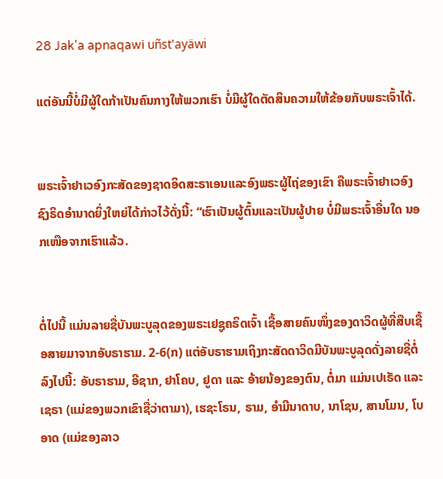28 Jak'a apnaqawi uñst'ayäwi

ແຕ່ອັນນີ້ບໍ່ມີຜູ້ໃດກ້າເປັນຄົນກາງໃຫ້ພວກເຮົາ ບໍ່ມີຜູ້ໃດຕັດສິນຄວາມໃຫ້ຂ້ອຍກັບພຣະເຈົ້າໄດ້.


ພຣະເຈົ້າຢາເວອົງກະສັດຂອງຊາດອິດສະຣາເອນແລະອົງພຣະຜູ້ໄຖ່ຂອງເຂົາ ຄືພຣະເຈົ້າຢາເວອົງຊົງຣິດອຳນາດຍິ່ງໃຫຍ່ໄດ້ກ່າວໄວ້ດັ່ງນີ້: “ເຮົາເປັນຜູ້ຕົ້ນແລະເປັນຜູ້ປາຍ ບໍ່ມີພຣະເຈົ້າອື່ນໃດ ນອກເໜືອຈາກເຮົາແລ້ວ.


ຕໍ່ໄປນີ້ ແມ່ນລາຍຊື່ບັນພະບູລຸດຂອງພຣະເຢຊູຄຣິດເຈົ້າ ເຊື້ອສາຍຄົນໜຶ່ງຂອງດາວິດຜູ້ທີ່ສືບເຊື້ອສາຍມາຈາກອັບຣາຮາມ. 2-6(ກ) ແຕ່ອັບຣາຮາມເຖິງກະສັດດາວິດມີບັນພະບູລຸດດັ່ງລາຍຊື່ຕໍ່ລົງໄປນີ້: ອັບຣາຮາມ, ອີຊາກ, ຢາໂຄບ, ຢູດາ ແລະ ອ້າຍນ້ອງຂອງຕົນ, ຕໍ່ມາ ແມ່ນເປເຣັດ ແລະ ເຊຣາ (ແມ່ຂອງພວກເຂົາຊື່ວ່າຕາມາ), ເຮຊະໂຣນ, ຣາມ, ອຳມີນາດາບ, ນາໂຊນ, ສານໂມນ, ໂບອາດ (ແມ່ຂອງລາວ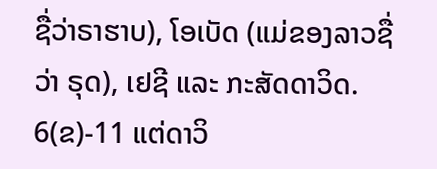ຊື່ວ່າຣາຮາບ), ໂອເບັດ (ແມ່ຂອງລາວຊື່ວ່າ ຣຸດ), ເຢຊີ ແລະ ກະສັດດາວິດ. 6(ຂ)-11 ແຕ່ດາວິ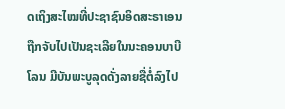ດເຖິງສະໄໝທີ່ປະຊາຊົນອິດສະຣາເອນຖືກຈັບໄປເປັນຊະເລີຍໃນນະຄອນບາບີໂລນ ມີບັນພະບູລຸດດັ່ງລາຍຊື່ຕໍ່ລົງໄປ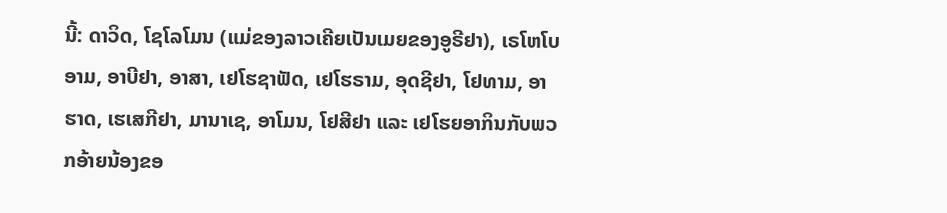ນີ້: ດາວິດ, ໂຊໂລໂມນ (ແມ່ຂອງລາວເຄີຍເປັນເມຍຂອງອູຣີຢາ), ເຣໂຫໂບອາມ, ອາບີຢາ, ອາສາ, ເຢໂຮຊາຟັດ, ເຢໂຮຣາມ, ອຸດຊີຢາ, ໂຢທາມ, ອາຮາດ, ເຮເສກີຢາ, ມານາເຊ, ອາໂມນ, ໂຢສີຢາ ແລະ ເຢໂຮຍອາກິນກັບພວກອ້າຍນ້ອງຂອ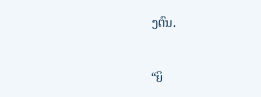ງຕົນ.


“ຍິ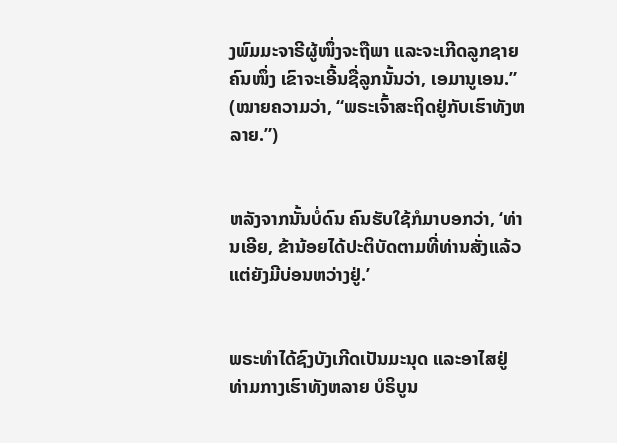ງພົມມະຈາຣີຜູ້ໜຶ່ງຈະຖືພາ ແລະຈະເກີດລູກຊາຍຄົນໜຶ່ງ ເຂົາຈະເອີ້ນຊື່ລູກນັ້ນວ່າ, ເອມານູເອນ.” (ໝາຍຄວາມວ່າ, “ພຣະເຈົ້າສະຖິດຢູ່ກັບເຮົາທັງຫລາຍ.”)


ຫລັງຈາກນັ້ນບໍ່ດົນ ຄົນຮັບໃຊ້ກໍມາບອກວ່າ, ‘ທ່ານເອີຍ, ຂ້ານ້ອຍໄດ້ປະຕິບັດຕາມທີ່ທ່ານສັ່ງແລ້ວ ແຕ່ຍັງມີບ່ອນຫວ່າງຢູ່.’


ພຣະທຳໄດ້ຊົງບັງເກີດເປັນມະນຸດ ແລະອາໄສຢູ່ທ່າມກາງເຮົາທັງຫລາຍ ບໍຣິບູນ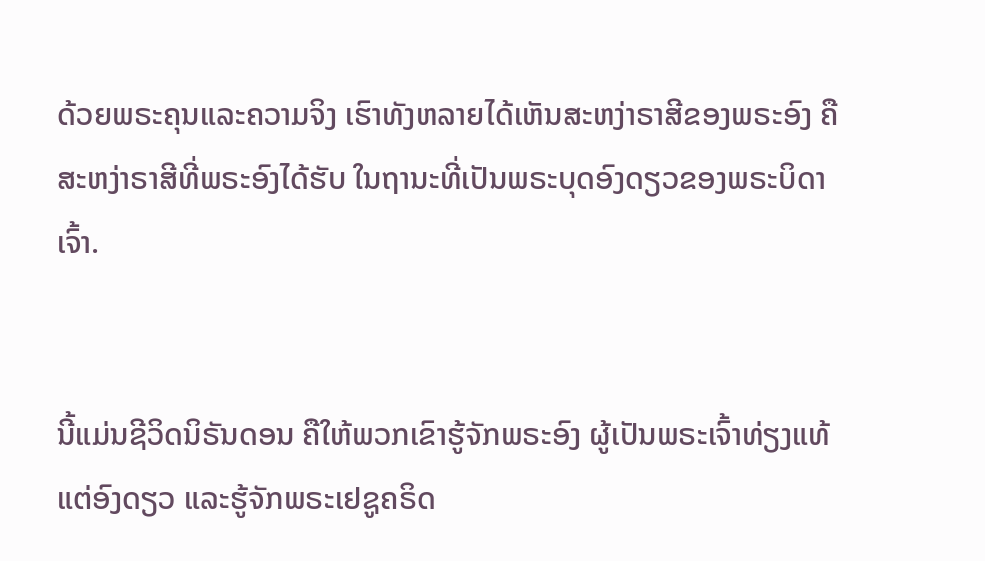ດ້ວຍພຣະຄຸນແລະຄວາມຈິງ ເຮົາທັງຫລາຍໄດ້ເຫັນສະຫງ່າຣາສີຂອງພຣະອົງ ຄືສະຫງ່າຣາສີທີ່ພຣະອົງໄດ້ຮັບ ໃນຖານະທີ່ເປັນພຣະບຸດອົງດຽວຂອງພຣະບິດາເຈົ້າ.


ນີ້ແມ່ນຊີວິດນິຣັນດອນ ຄືໃຫ້ພວກເຂົາຮູ້ຈັກພຣະອົງ ຜູ້ເປັນພຣະເຈົ້າທ່ຽງແທ້ແຕ່ອົງດຽວ ແລະຮູ້ຈັກພຣະເຢຊູຄຣິດ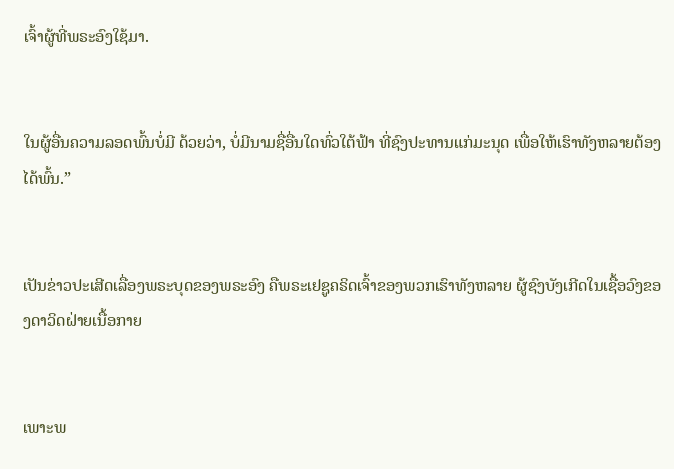ເຈົ້າຜູ້ທີ່ພຣະອົງໃຊ້ມາ.


ໃນຜູ້ອື່ນຄວາມລອດພົ້ນບໍ່ມີ ດ້ວຍວ່າ, ບໍ່ມີນາມຊື່ອື່ນໃດທົ່ວໃຕ້ຟ້າ ທີ່ຊົງປະທານແກ່ມະນຸດ ເພື່ອໃຫ້ເຮົາທັງຫລາຍຕ້ອງໄດ້ພົ້ນ.”


ເປັນຂ່າວປະເສີດເລື່ອງພຣະບຸດຂອງພຣະອົງ ຄືພຣະເຢຊູຄຣິດເຈົ້າຂອງພວກເຮົາທັງຫລາຍ ຜູ້ຊົງບັງເກີດໃນເຊື້ອວົງຂອງດາວິດຝ່າຍເນື້ອກາຍ


ເພາະພ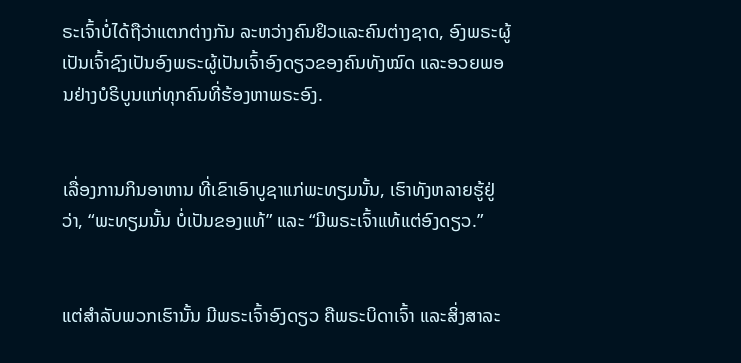ຣະເຈົ້າບໍ່ໄດ້ຖືວ່າແຕກຕ່າງກັນ ລະຫວ່າງຄົນຢິວແລະຄົນຕ່າງຊາດ, ອົງພຣະຜູ້ເປັນເຈົ້າຊົງເປັນອົງພຣະຜູ້ເປັນເຈົ້າອົງດຽວຂອງຄົນທັງໝົດ ແລະອວຍພອນຢ່າງບໍຣິບູນແກ່ທຸກຄົນທີ່ຮ້ອງຫາພຣະອົງ.


ເລື່ອງການກິນອາຫານ ທີ່ເຂົາເອົາບູຊາແກ່ພະທຽມນັ້ນ, ເຮົາທັງຫລາຍຮູ້ຢູ່ວ່າ, “ພະທຽມນັ້ນ ບໍ່ເປັນຂອງແທ້” ແລະ “ມີພຣະເຈົ້າແທ້ແຕ່ອົງດຽວ.”


ແຕ່ສຳລັບພວກເຮົານັ້ນ ມີພຣະເຈົ້າອົງດຽວ ຄືພຣະບິດາເຈົ້າ ແລະສິ່ງສາລະ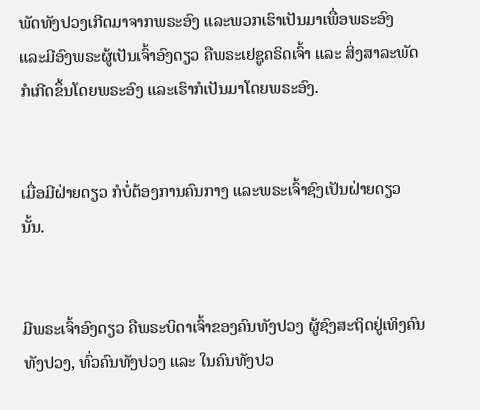ພັດທັງປວງເກີດມາຈາກພຣະອົງ ແລະພວກເຮົາເປັນມາເພື່ອພຣະອົງ ແລະມີອົງພຣະຜູ້ເປັນເຈົ້າອົງດຽວ ຄືພຣະເຢຊູຄຣິດເຈົ້າ ແລະ ສິ່ງສາລະພັດກໍເກີດຂຶ້ນໂດຍພຣະອົງ ແລະເຮົາກໍເປັນມາໂດຍພຣະອົງ.


ເມື່ອມີຝ່າຍດຽວ ກໍບໍ່ຕ້ອງການຄົນກາງ ແລະພຣະເຈົ້າຊົງເປັນຝ່າຍດຽວນັ້ນ.


ມີພຣະເຈົ້າອົງດຽວ ຄືພຣະບິດາເຈົ້າຂອງຄົນທັງປວງ ຜູ້ຊົງສະຖິດຢູ່ເທິງຄົນທັງປວງ, ທົ່ວຄົນທັງປວງ ແລະ ໃນຄົນທັງປວ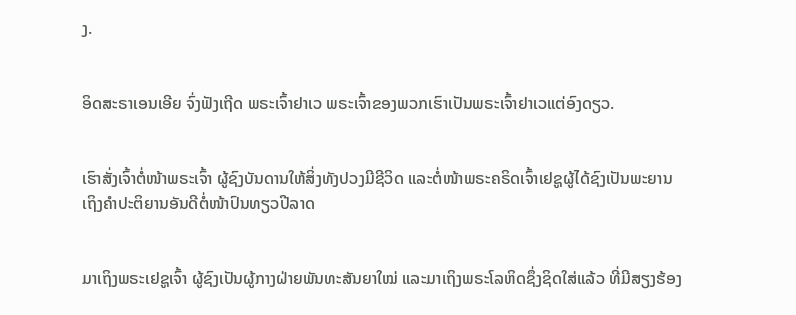ງ.


ອິດສະຣາເອນເອີຍ ຈົ່ງຟັງເຖີດ ພຣະເຈົ້າຢາເວ ພຣະເຈົ້າຂອງພວກເຮົາເປັນພຣະເຈົ້າຢາເວແຕ່ອົງດຽວ.


ເຮົາສັ່ງເຈົ້າຕໍ່ໜ້າພຣະເຈົ້າ ຜູ້ຊົງບັນດານໃຫ້ສິ່ງທັງປວງມີຊີວິດ ແລະຕໍ່ໜ້າພຣະຄຣິດເຈົ້າເຢຊູຜູ້ໄດ້ຊົງເປັນພະຍານ ເຖິງຄຳປະຕິຍານອັນດີຕໍ່ໜ້າປົນທຽວປີລາດ


ມາເຖິງພຣະເຢຊູເຈົ້າ ຜູ້ຊົງເປັນຜູ້ກາງຝ່າຍພັນທະສັນຍາໃໝ່ ແລະມາເຖິງພຣະໂລຫິດຊຶ່ງຊິດໃສ່ແລ້ວ ທີ່ມີສຽງຮ້ອງ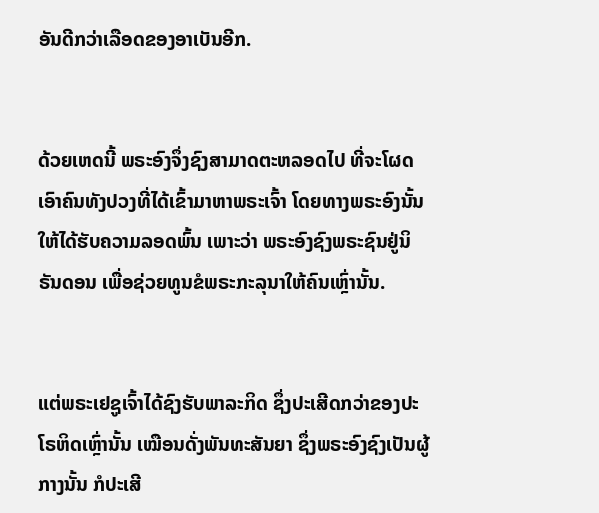ອັນດີກວ່າເລືອດຂອງອາເບັນອີກ.


ດ້ວຍເຫດນີ້ ພຣະອົງຈຶ່ງຊົງສາມາດຕະຫລອດໄປ ທີ່ຈະໂຜດເອົາຄົນທັງປວງທີ່ໄດ້ເຂົ້າມາຫາພຣະເຈົ້າ ໂດຍທາງພຣະອົງນັ້ນ ໃຫ້ໄດ້ຮັບຄວາມລອດພົ້ນ ເພາະວ່າ ພຣະອົງຊົງພຣະຊົນຢູ່ນິຣັນດອນ ເພື່ອຊ່ວຍທູນຂໍພຣະກະລຸນາໃຫ້ຄົນເຫຼົ່ານັ້ນ.


ແຕ່ພຣະເຢຊູເຈົ້າໄດ້ຊົງຮັບພາລະກິດ ຊຶ່ງປະເສີດກວ່າຂອງປະໂຣຫິດເຫຼົ່ານັ້ນ ເໝືອນດັ່ງພັນທະສັນຍາ ຊຶ່ງພຣະອົງຊົງເປັນຜູ້ກາງນັ້ນ ກໍປະເສີ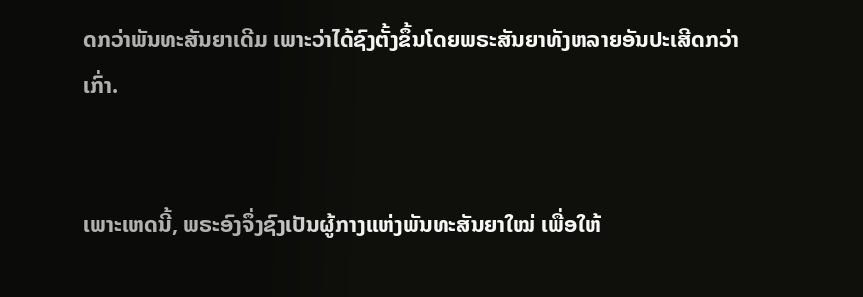ດກວ່າພັນທະສັນຍາເດີມ ເພາະວ່າໄດ້ຊົງຕັ້ງຂຶ້ນໂດຍພຣະສັນຍາທັງຫລາຍອັນປະເສີດກວ່າເກົ່າ.


ເພາະເຫດນີ້, ພຣະອົງຈຶ່ງຊົງເປັນຜູ້ກາງແຫ່ງພັນທະສັນຍາໃໝ່ ເພື່ອໃຫ້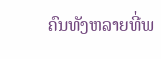ຄົນທັງຫລາຍທີ່ພ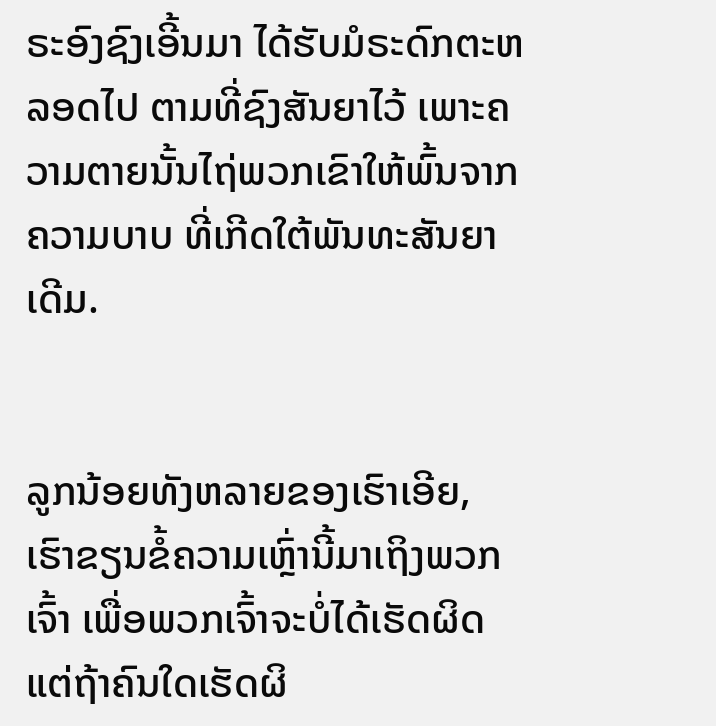ຣະອົງຊົງເອີ້ນມາ ໄດ້ຮັບມໍຣະດົກຕະຫລອດໄປ ຕາມທີ່ຊົງສັນຍາໄວ້ ເພາະຄວາມຕາຍນັ້ນໄຖ່ພວກເຂົາໃຫ້ພົ້ນຈາກຄວາມບາບ ທີ່ເກີດໃຕ້ພັນທະສັນຍາເດີມ.


ລູກນ້ອຍທັງຫລາຍຂອງເຮົາເອີຍ, ເຮົາຂຽນຂໍ້ຄວາມເຫຼົ່ານີ້ມາເຖິງພວກເຈົ້າ ເພື່ອພວກເຈົ້າຈະບໍ່ໄດ້ເຮັດຜິດ ແຕ່ຖ້າຄົນໃດເຮັດຜິ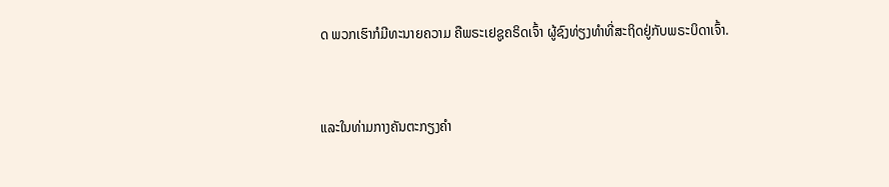ດ ພວກເຮົາກໍມີທະນາຍຄວາມ ຄືພຣະເຢຊູຄຣິດເຈົ້າ ຜູ້ຊົງທ່ຽງທຳທີ່ສະຖິດຢູ່ກັບພຣະບິດາເຈົ້າ.


ແລະໃນທ່າມກາງຄັນຕະກຽງຄຳ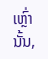ເຫຼົ່ານັ້ນ,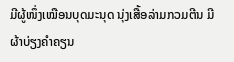ມີຜູ້ໜຶ່ງເໝືອນບຸດມະນຸດ ນຸ່ງເສື້ອລ່າມກວມຕີນ ມີຜ້າບ່ຽງຄຳຄຽນ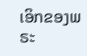ເອິກຂອງພຣະ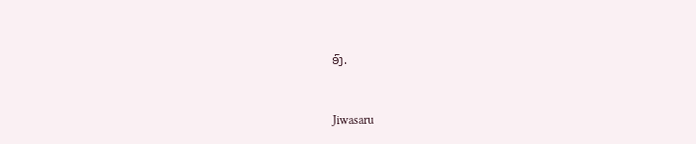ອົງ.


Jiwasaru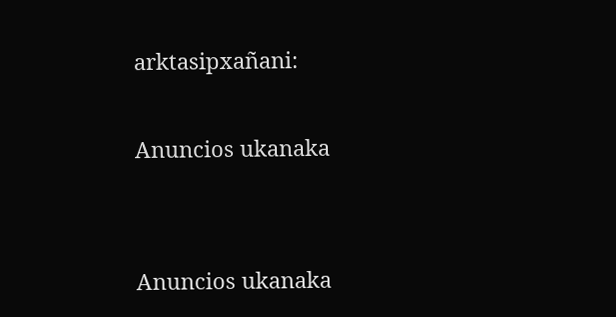arktasipxañani:

Anuncios ukanaka


Anuncios ukanaka